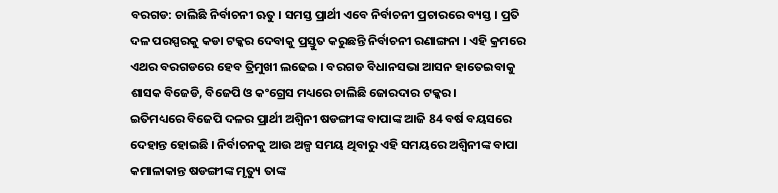ବରଗଡ: ଚାଲିଛି ନିର୍ବାଚନୀ ଋତୁ । ସମସ୍ତ ପ୍ରାର୍ଥୀ ଏବେ ନିର୍ବାଚନୀ ପ୍ରଚାରରେ ବ୍ୟସ୍ତ । ପ୍ରତି ଦଳ ପରସ୍ପରକୁ କଡା ଟକ୍କର ଦେବାକୁ ପ୍ରସ୍ତୁତ କରୁଛନ୍ତି ନିର୍ବାଚନୀ ରଣାଙ୍ଗନା । ଏହି କ୍ରମରେ ଏଥର ବରଗଡରେ ହେବ ତ୍ରିମୁଖୀ ଲଢେଇ । ବରଗଡ ବିଧାନସଭା ଆସନ ହାତେଇବାକୁ ଶାସକ ବିଜେଡି, ବିଜେପି ଓ କଂଗ୍ରେସ ମଧ୍ୟରେ ଚାଲିଛି ଜୋରଦାର ଟକ୍କର ।
ଇତିମଧ୍ୟରେ ବିଜେପି ଦଳର ପ୍ରାର୍ଥୀ ଅଶ୍ଵିନୀ ଷଡଙ୍ଗୀଙ୍କ ବାପାଙ୍କ ଆଜି 84 ବର୍ଷ ବୟସରେ ଦେହାନ୍ତ ହୋଇଛି । ନିର୍ବାଚନକୁ ଆଉ ଅଳ୍ପ ସମୟ ଥିବାରୁ ଏହି ସମୟରେ ଅଶ୍ଵିନୀଙ୍କ ବାପା କମାଳାକାନ୍ତ ଷଡଙ୍ଗୀଙ୍କ ମୃତ୍ୟୁ ତାଙ୍କ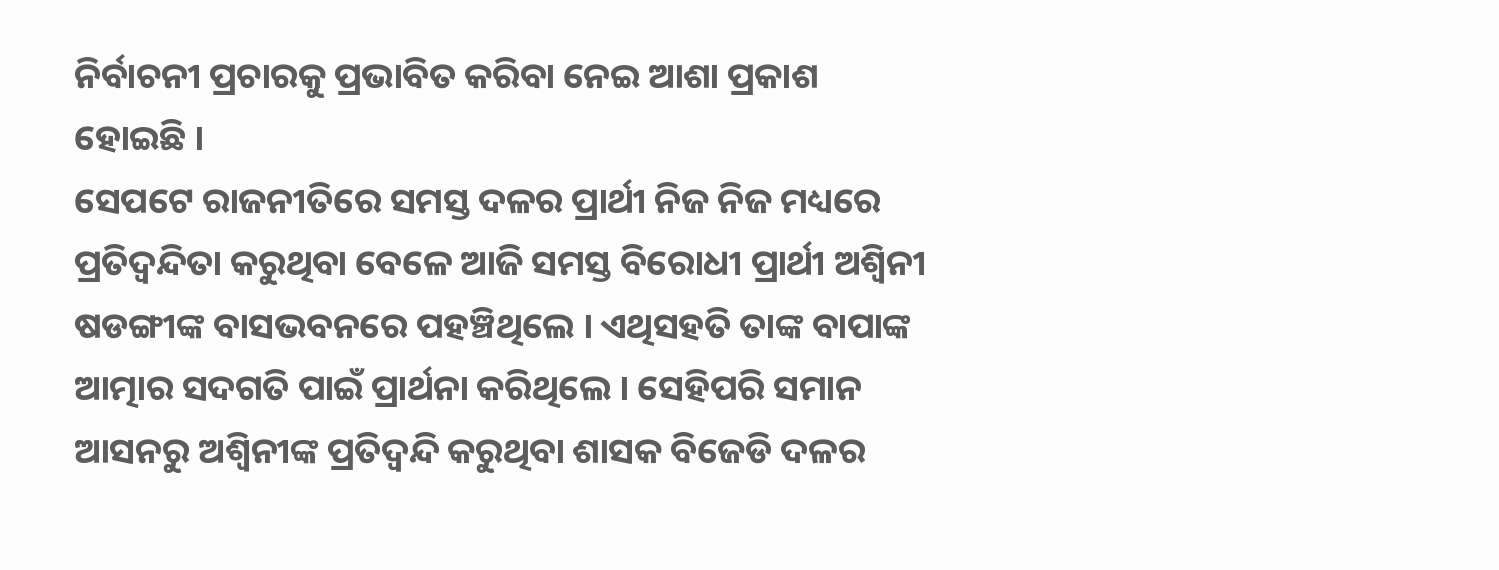ନିର୍ବାଚନୀ ପ୍ରଚାରକୁ ପ୍ରଭାବିତ କରିବା ନେଇ ଆଶା ପ୍ରକାଶ ହୋଇଛି ।
ସେପଟେ ରାଜନୀତିରେ ସମସ୍ତ ଦଳର ପ୍ରାର୍ଥୀ ନିଜ ନିଜ ମଧ୍ୟରେ ପ୍ରତିଦ୍ୱନ୍ଦିତା କରୁଥିବା ବେଳେ ଆଜି ସମସ୍ତ ବିରୋଧୀ ପ୍ରାର୍ଥୀ ଅଶ୍ଵିନୀ ଷଡଙ୍ଗୀଙ୍କ ବାସଭବନରେ ପହଞ୍ଚିଥିଲେ । ଏଥିସହତି ତାଙ୍କ ବାପାଙ୍କ ଆତ୍ମାର ସଦଗତି ପାଇଁ ପ୍ରାର୍ଥନା କରିଥିଲେ । ସେହିପରି ସମାନ ଆସନରୁ ଅଶ୍ଵିନୀଙ୍କ ପ୍ରତିଦ୍ଵନ୍ଦି କରୁଥିବା ଶାସକ ବିଜେଡି ଦଳର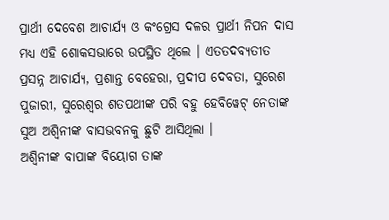ପ୍ରାର୍ଥୀ ଦେବେଶ ଆଚାର୍ଯ୍ୟ ଓ କଂଗ୍ରେସ ଦଳର ପ୍ରାର୍ଥୀ ନିପନ ଦାସ ମଧ୍ୟ ଏହି ଶୋକସଭାରେ ଉପସ୍ଥିତ ଥିଲେ । ଏତତଦବ୍ୟତୀତ ପ୍ରସନ୍ନ ଆଚାର୍ଯ୍ୟ, ପ୍ରଶାନ୍ତ ବେହେରା, ପ୍ରଦୀପ ଦେବତା, ସୁରେଶ ପୁଜାରୀ, ସୁରେଶ୍ଵର ଶତପଥୀଙ୍କ ପରି ବହୁ ହେବିୱେଟ୍ ନେତାଙ୍କ ସୁଅ ଅଶ୍ବିନୀଙ୍କ ବାସଭବନକୁ ଛୁଟି ଆସିଥିଲା ।
ଅଶ୍ବିନୀଙ୍କ ବାପାଙ୍କ ବିୟୋଗ ତାଙ୍କ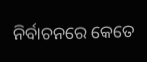ନିର୍ବାଚନରେ କେତେ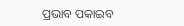ପ୍ରଭାବ ପକାଇବ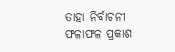ତାହା ନିର୍ବାଚନୀ ଫଳାଫଳ ପ୍ରକାଶ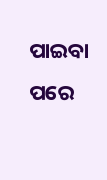ପାଇବା ପରେ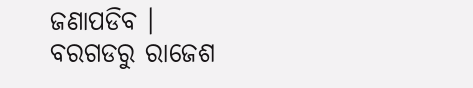ଜଣାପଡିବ ।
ବରଗଡରୁ ରାଜେଶ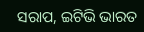ସରାପ, ଇଟିଭି ଭାରତ